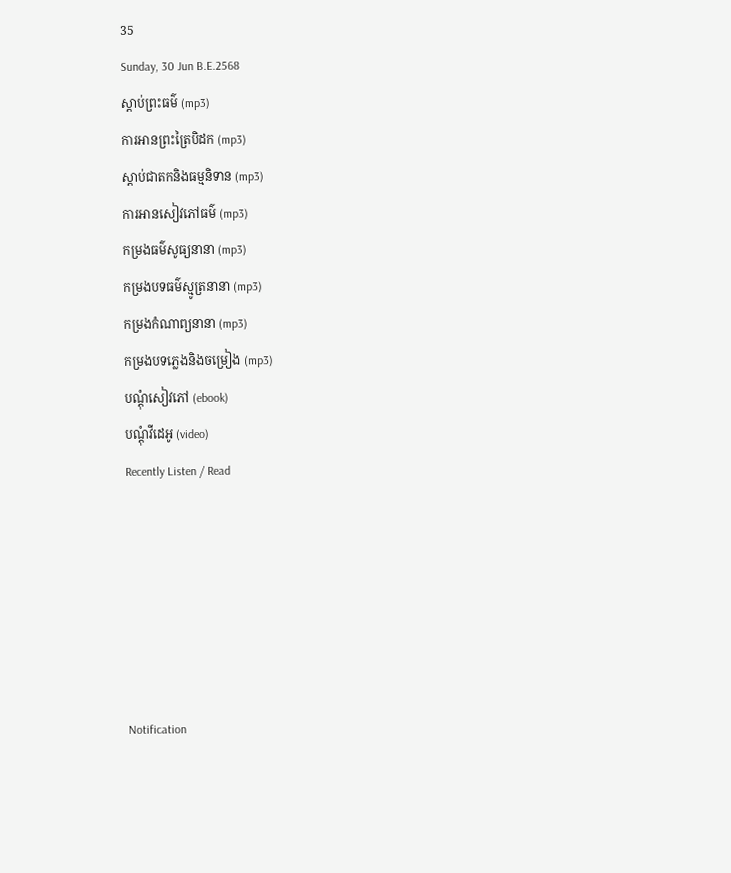35
Sunday, 30 Jun B.E.2568
ស្តាប់ព្រះធម៌ (mp3)
ការអានព្រះត្រៃបិដក (mp3)
ស្តាប់ជាតកនិងធម្មនិទាន (mp3)
ការអានសៀវភៅធម៌ (mp3)
កម្រងធម៌សូធ្យនានា (mp3)
កម្រងបទធម៌ស្មូត្រនានា (mp3)
កម្រងកំណាព្យនានា (mp3)
កម្រងបទភ្លេងនិងចម្រៀង (mp3)
បណ្តុំសៀវភៅ (ebook)
បណ្តុំវីដេអូ (video)
Recently Listen / Read






Notification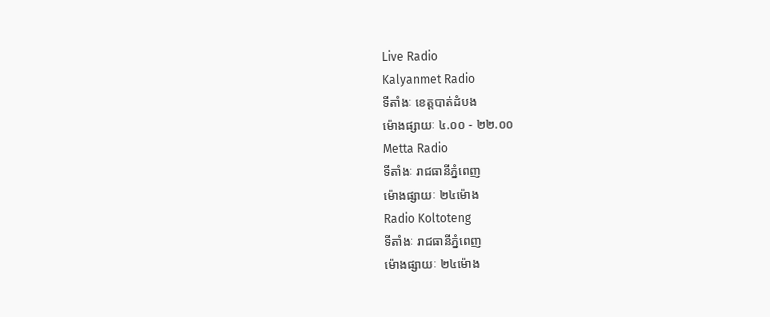Live Radio
Kalyanmet Radio
ទីតាំងៈ ខេត្តបាត់ដំបង
ម៉ោងផ្សាយៈ ៤.០០ - ២២.០០
Metta Radio
ទីតាំងៈ រាជធានីភ្នំពេញ
ម៉ោងផ្សាយៈ ២៤ម៉ោង
Radio Koltoteng
ទីតាំងៈ រាជធានីភ្នំពេញ
ម៉ោងផ្សាយៈ ២៤ម៉ោង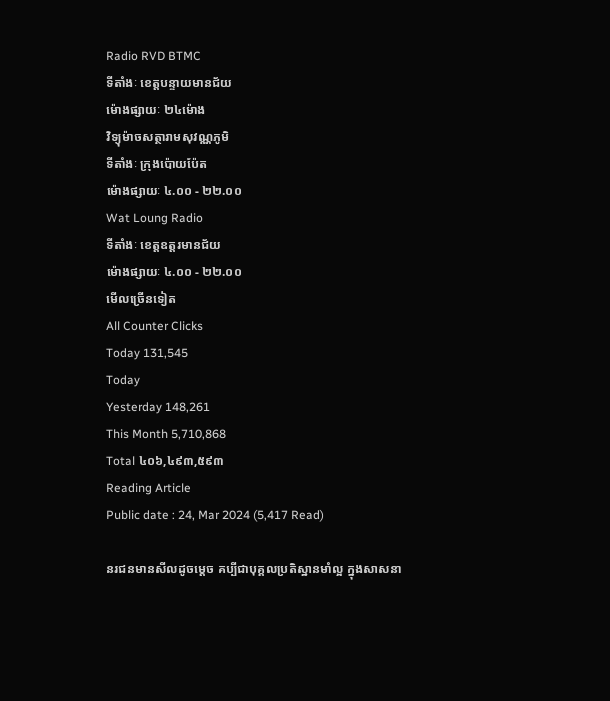Radio RVD BTMC
ទីតាំងៈ ខេត្តបន្ទាយមានជ័យ
ម៉ោងផ្សាយៈ ២៤ម៉ោង
វិទ្យុម៉ាចសត្ថារាមសុវណ្ណភូមិ
ទីតាំងៈ ក្រុងប៉ោយប៉ែត
ម៉ោងផ្សាយៈ ៤.០០ - ២២.០០
Wat Loung Radio
ទីតាំងៈ ខេត្តឧត្តរមានជ័យ
ម៉ោងផ្សាយៈ ៤.០០ - ២២.០០
មើលច្រើនទៀត
All Counter Clicks
Today 131,545
Today
Yesterday 148,261
This Month 5,710,868
Total ៤០៦,៤៩៣,៥៩៣
Reading Article
Public date : 24, Mar 2024 (5,417 Read)

នរជនមានសីលដូចម្តេច គប្បីជាបុគ្គលប្រតិស្ឋានមាំល្អ ក្នុងសាសនា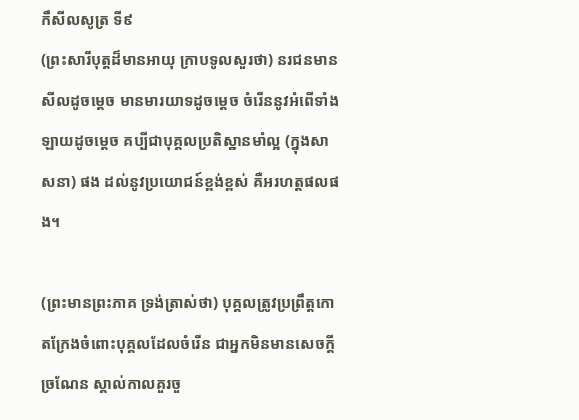កឹសីលសូត្រ ទី៩
(ព្រះសារីបុត្តដ៏មានអាយុ ក្រាបទូលសួរថា) នរជនមានសីលដូចម្តេច មានមារយាទដូចម្តេច ចំរើននូវអំពើទាំងឡាយដូចម្តេច គប្បីជាបុគ្គលប្រតិស្ឋានមាំល្អ (ក្នុងសាសនា) ផង ដល់នូវប្រយោជន៍ខ្ពង់ខ្ពស់ គឺអរហត្តផលផង។

(ព្រះមានព្រះភាគ ទ្រង់ត្រាស់ថា) បុគ្គលត្រូវប្រព្រឹត្តកោតក្រែងចំពោះបុគ្គលដែលចំរើន ជាអ្នកមិនមានសេចក្តីច្រណែន ស្គាល់កាលគួរចួ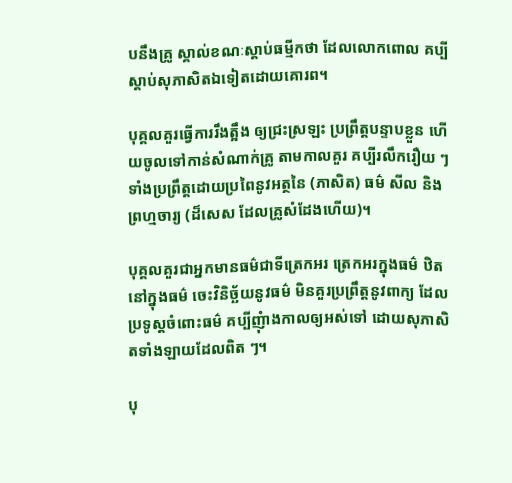បនឹងគ្រូ ស្គាល់ខណៈស្តាប់ធម្មីកថា ដែលលោកពោល គប្បីស្តាប់សុភាសិតឯទៀតដោយគោរព។

បុគ្គលគួរធ្វើការរឹងត្អឹង ឲ្យជ្រះស្រឡះ ប្រព្រឹត្តបន្ទាបខ្លួន ហើយចូលទៅកាន់សំណាក់គ្រូ តាមកាលគួរ គប្បីរលឹករឿយ ៗ ទាំងប្រព្រឹត្តដោយប្រពៃនូវអត្ថនៃ (ភាសិត) ធម៌ សីល និងព្រហ្មចារ្យ (ដ៏សេស ដែលគ្រូសំដែងហើយ)។

បុគ្គលគួរជាអ្នកមានធម៌ជាទីត្រេកអរ ត្រេកអរក្នុងធម៌ ឋិតនៅក្នុងធម៌ ចេះវិនិច្ឆ័យនូវធម៌ មិនគួរប្រព្រឹត្តនូវពាក្យ ដែលប្រទូស្តចំពោះធម៌ គប្បីញុំាងកាលឲ្យអស់ទៅ ដោយសុភាសិតទាំងឡាយដែលពិត ៗ។

បុ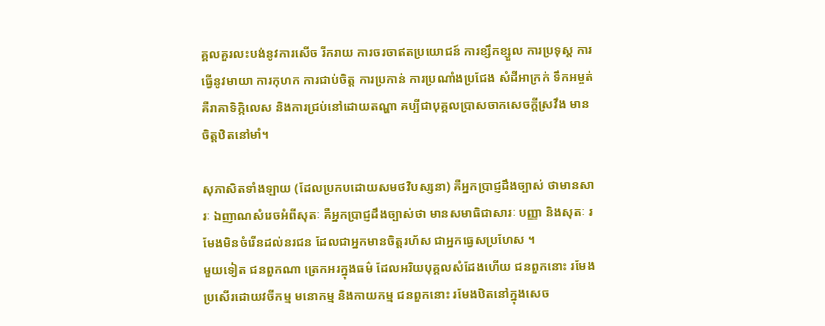គ្គលគួរលះបង់នូវការសើច រីករាយ ការចរចាឥតប្រយោជន៍ ការខ្សឹកខ្សួល ការប្រទុស្ត ការធ្វើនូវមាយា ការកុហក ការជាប់ចិត្ត ការប្រកាន់ ការប្រណាំងប្រជែង សំដីអាក្រក់ ទឹកអម្ចត់ គឺរាគាទិក្កិលេស និងការជ្រប់នៅដោយតណ្ហា គប្បីជាបុគ្គលប្រាសចាកសេចក្តីស្រវឹង មានចិត្តឋិតនៅមាំ។

សុភាសិតទាំងឡាយ (ដែលប្រកបដោយសមថវិបស្សនា) គឺអ្នកប្រាជ្ញដឹងច្បាស់ ថាមានសារៈ ឯញាណសំរេចអំពីសុតៈ គឺអ្នកប្រាជ្ញដឹងច្បាស់ថា មានសមាធិជាសារៈ បញ្ញា និងសុតៈ រមែងមិនចំរើនដល់នរជន ដែលជាអ្នកមានចិត្តរហ័ស ជាអ្នកធ្វេសប្រហែស ។
មួយទៀត ជនពួកណា ត្រេកអរក្នុងធម៌ ដែលអរិយបុគ្គលសំដែងហើយ ជនពួកនោះ រមែងប្រសើរដោយវចីកម្ម មនោកម្ម និងកាយកម្ម ជនពួកនោះ រមែងឋិតនៅក្នុងសេច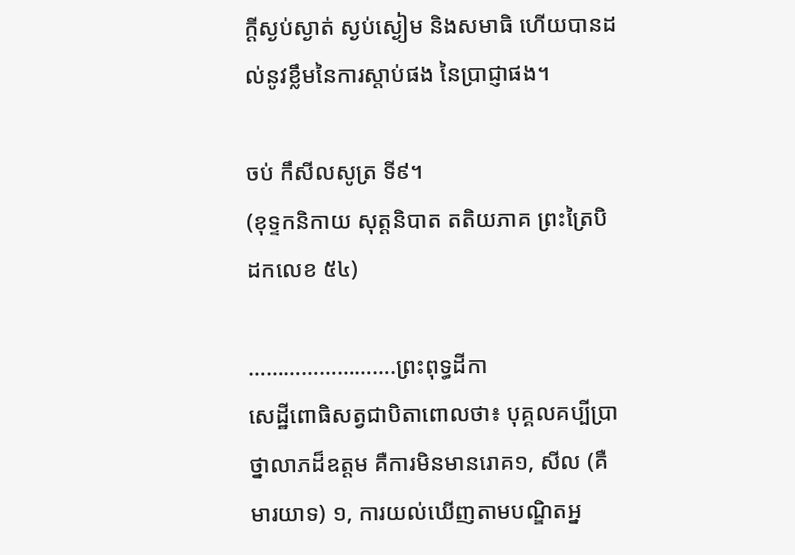ក្តីស្ងប់ស្ងាត់ ស្ងប់ស្ងៀម និងសមាធិ ហើយបានដល់នូវខ្លឹមនៃការស្តាប់ផង នៃប្រាជ្ញាផង។

ចប់ កឹសីលសូត្រ ទី៩។
(ខុទ្ទកនិកាយ សុត្តនិបាត តតិយភាគ ព្រះត្រៃបិដកលេខ ៥៤)

…………………….ព្រះពុទ្ធដីកា
សេដ្ឋីពេាធិសត្វជាបិតាពេាលថា៖ បុគ្គលគប្បីប្រាថ្នាលាភដ៏ឧត្តម គឺការមិនមានរេាគ១, សីល (គឺមារយាទ) ១, ការយល់ឃេីញតាមបណ្ឌិតអ្ន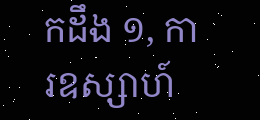កដឹង ១, ការឧស្សាហ៍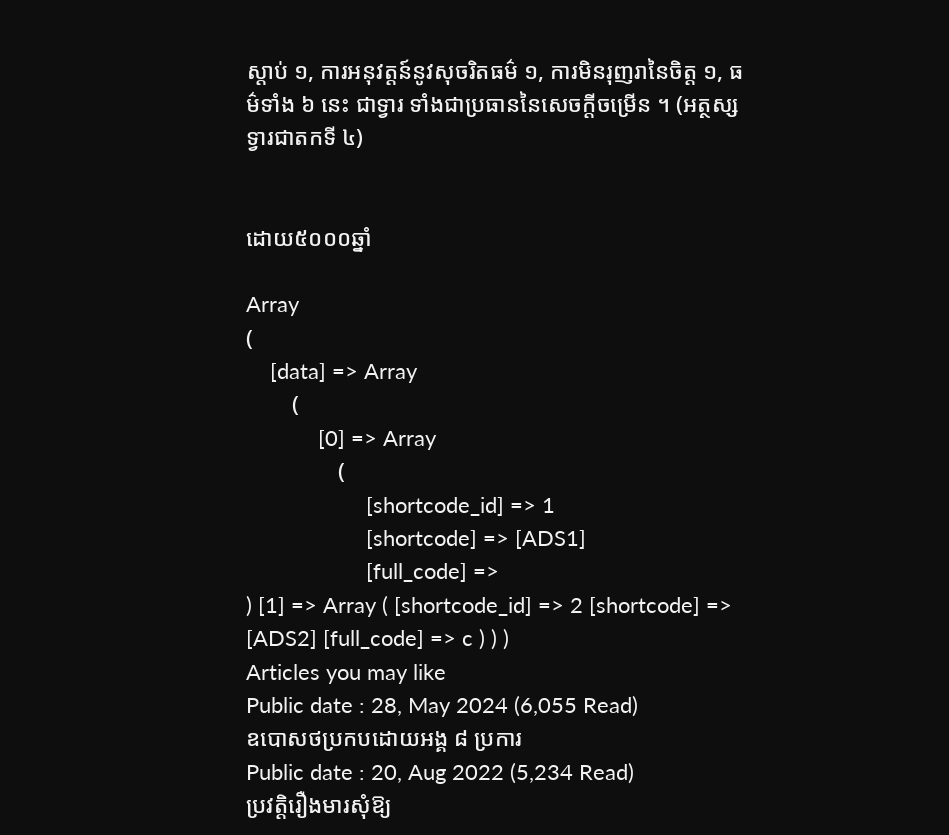ស្តាប់ ១, ការអនុវត្តន៍នូវសុចរិតធម៌ ១, ការមិនរុញរានៃចិត្ត ១, ធម៌ទាំង ៦ នេះ ជាទ្វារ ទាំងជាប្រធាននៃសេចក្តីចម្រេីន ។ (អត្ថស្សទ្វារជាតកទី ៤)


ដោយ៥០០០ឆ្នាំ

Array
(
    [data] => Array
        (
            [0] => Array
                (
                    [shortcode_id] => 1
                    [shortcode] => [ADS1]
                    [full_code] =>
) [1] => Array ( [shortcode_id] => 2 [shortcode] => [ADS2] [full_code] => c ) ) )
Articles you may like
Public date : 28, May 2024 (6,055 Read)
ឧបោសថប្រកបដោយអង្គ ៨ ប្រការ
Public date : 20, Aug 2022 (5,234 Read)
ប្រវត្តិរឿងមារសុំឱ្យ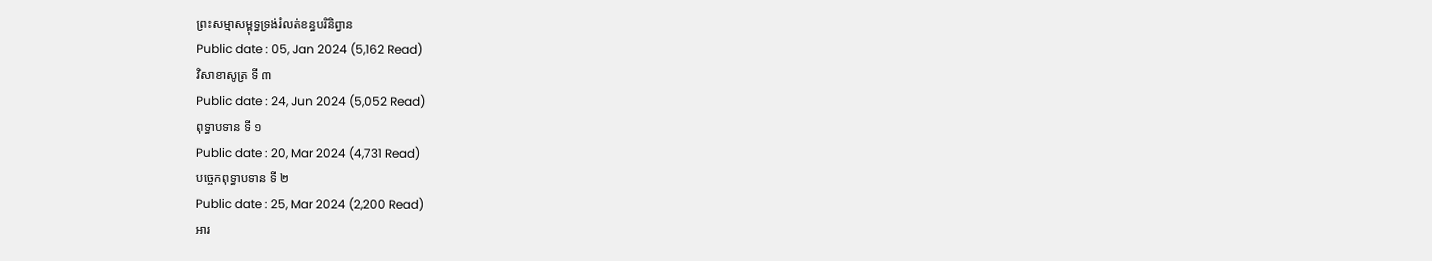ព្រះសម្មាសម្ពុទ្ធទ្រង់រំលត់ខន្ធបរិនិព្វាន
Public date : 05, Jan 2024 (5,162 Read)
វិសាខាសូត្រ ទី ៣
Public date : 24, Jun 2024 (5,052 Read)
ពុទ្ធាបទាន ទី ១
Public date : 20, Mar 2024 (4,731 Read)
បច្ចេកពុទ្ធាបទាន ទី ២
Public date : 25, Mar 2024 (2,200 Read)
អារ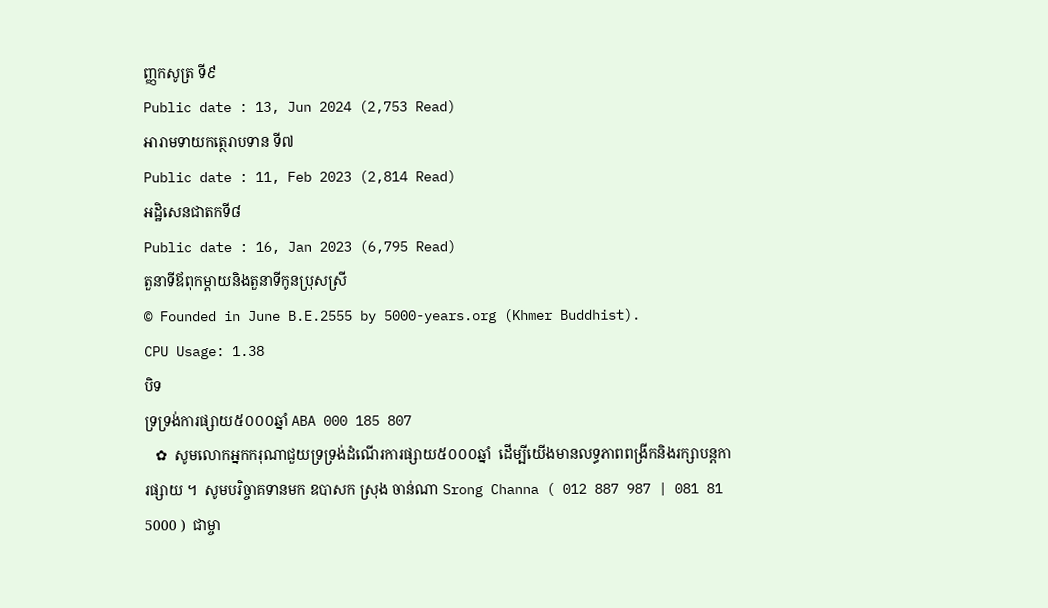ញ្ញកសូត្រ ទី៩
Public date : 13, Jun 2024 (2,753 Read)
អារាមទាយកត្ថេរាបទាន ទី៧
Public date : 11, Feb 2023 (2,814 Read)
អដ្ឋិសេនជាតកទី៨
Public date : 16, Jan 2023 (6,795 Read)
តួនាទីឪពុកម្តាយនិងតួនាទីកូនប្រុសស្រី
© Founded in June B.E.2555 by 5000-years.org (Khmer Buddhist).
CPU Usage: 1.38
បិទ
ទ្រទ្រង់ការផ្សាយ៥០០០ឆ្នាំ ABA 000 185 807
   ✿  សូមលោកអ្នកករុណាជួយទ្រទ្រង់ដំណើរការផ្សាយ៥០០០ឆ្នាំ  ដើម្បីយើងមានលទ្ធភាពពង្រីកនិងរក្សាបន្តការផ្សាយ ។  សូមបរិច្ចាគទានមក ឧបាសក ស្រុង ចាន់ណា Srong Channa ( 012 887 987 | 081 81 5000 )  ជាម្ចា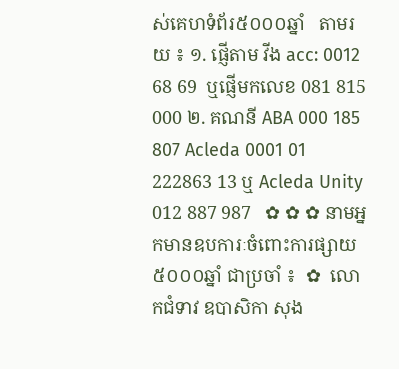ស់គេហទំព័រ៥០០០ឆ្នាំ   តាមរយ ៖ ១. ផ្ញើតាម វីង acc: 0012 68 69  ឬផ្ញើមកលេខ 081 815 000 ២. គណនី ABA 000 185 807 Acleda 0001 01 222863 13 ឬ Acleda Unity 012 887 987   ✿ ✿ ✿ នាមអ្នកមានឧបការៈចំពោះការផ្សាយ៥០០០ឆ្នាំ ជាប្រចាំ ៖  ✿  លោកជំទាវ ឧបាសិកា សុង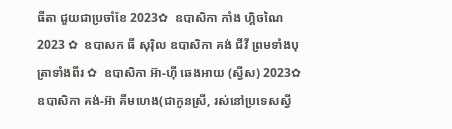ធីតា ជួយជាប្រចាំខែ 2023✿  ឧបាសិកា កាំង ហ្គិចណៃ 2023 ✿  ឧបាសក ធី សុរ៉ិល ឧបាសិកា គង់ ជីវី ព្រមទាំងបុត្រាទាំងពីរ ✿  ឧបាសិកា អ៊ា-ហុី ឆេងអាយ (ស្វីស) 2023✿  ឧបាសិកា គង់-អ៊ា គីមហេង(ជាកូនស្រី, រស់នៅប្រទេសស្វី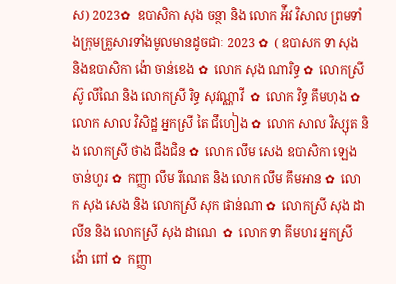ស) 2023✿  ឧបាសិកា សុង ចន្ថា និង លោក អ៉ីវ វិសាល ព្រមទាំងក្រុមគ្រួសារទាំងមូលមានដូចជាៈ 2023 ✿  ( ឧបាសក ទា សុង និងឧបាសិកា ង៉ោ ចាន់ខេង ✿  លោក សុង ណារិទ្ធ ✿  លោកស្រី ស៊ូ លីណៃ និង លោកស្រី រិទ្ធ សុវណ្ណាវី  ✿  លោក វិទ្ធ គឹមហុង ✿  លោក សាល វិសិដ្ឋ អ្នកស្រី តៃ ជឹហៀង ✿  លោក សាល វិស្សុត និង លោកស្រី ថាង ជឹងជិន ✿  លោក លឹម សេង ឧបាសិកា ឡេង ចាន់ហួរ ✿  កញ្ញា លឹម រីណេត និង លោក លឹម គឹមអាន ✿  លោក សុង សេង និង លោកស្រី សុក ផាន់ណា ✿  លោកស្រី សុង ដាលីន និង លោកស្រី សុង ដាណេ  ✿  លោក ទា គីមហរ អ្នកស្រី ង៉ោ ពៅ ✿  កញ្ញា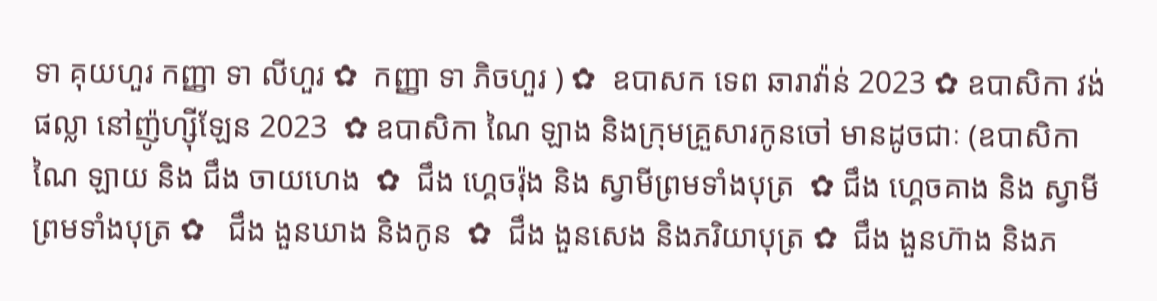ទា គុយហួរ កញ្ញា ទា លីហួរ ✿  កញ្ញា ទា ភិចហួរ ) ✿  ឧបាសក ទេព ឆារាវ៉ាន់ 2023 ✿ ឧបាសិកា វង់ ផល្លា នៅញ៉ូហ្ស៊ីឡែន 2023  ✿ ឧបាសិកា ណៃ ឡាង និងក្រុមគ្រួសារកូនចៅ មានដូចជាៈ (ឧបាសិកា ណៃ ឡាយ និង ជឹង ចាយហេង  ✿  ជឹង ហ្គេចរ៉ុង និង ស្វាមីព្រមទាំងបុត្រ  ✿ ជឹង ហ្គេចគាង និង ស្វាមីព្រមទាំងបុត្រ ✿   ជឹង ងួនឃាង និងកូន  ✿  ជឹង ងួនសេង និងភរិយាបុត្រ ✿  ជឹង ងួនហ៊ាង និងភ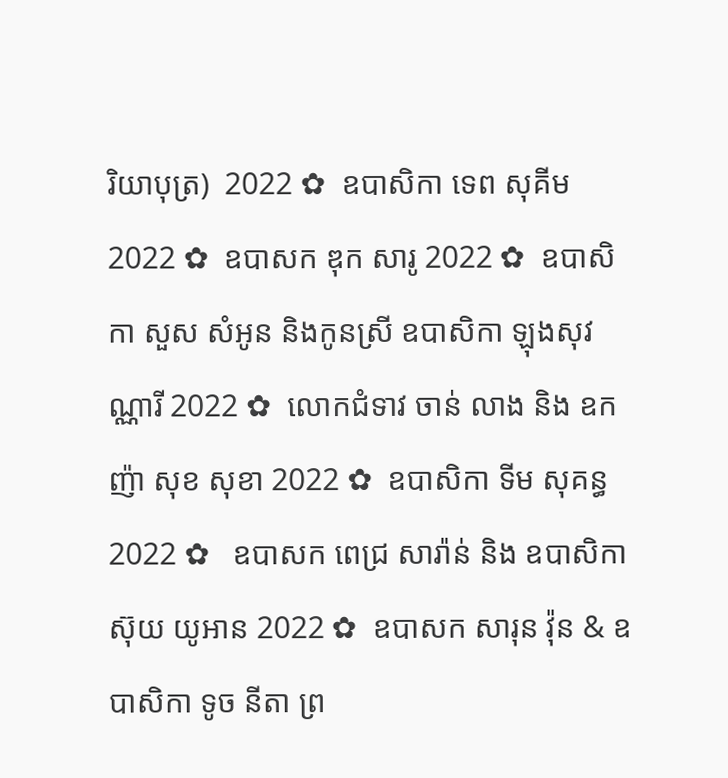រិយាបុត្រ)  2022 ✿  ឧបាសិកា ទេព សុគីម 2022 ✿  ឧបាសក ឌុក សារូ 2022 ✿  ឧបាសិកា សួស សំអូន និងកូនស្រី ឧបាសិកា ឡុងសុវណ្ណារី 2022 ✿  លោកជំទាវ ចាន់ លាង និង ឧកញ៉ា សុខ សុខា 2022 ✿  ឧបាសិកា ទីម សុគន្ធ 2022 ✿   ឧបាសក ពេជ្រ សារ៉ាន់ និង ឧបាសិកា ស៊ុយ យូអាន 2022 ✿  ឧបាសក សារុន វ៉ុន & ឧបាសិកា ទូច នីតា ព្រ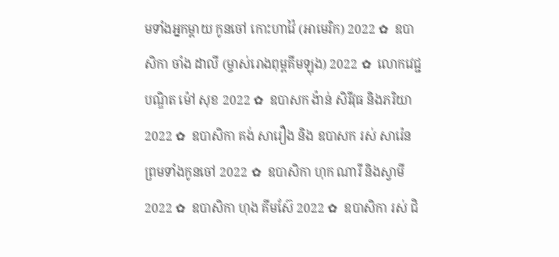មទាំងអ្នកម្តាយ កូនចៅ កោះហាវ៉ៃ (អាមេរិក) 2022 ✿  ឧបាសិកា ចាំង ដាលី (ម្ចាស់រោងពុម្ពគីមឡុង) 2022 ✿  លោកវេជ្ជបណ្ឌិត ម៉ៅ សុខ 2022 ✿  ឧបាសក ង៉ាន់ សិរីវុធ និងភរិយា 2022 ✿  ឧបាសិកា គង់ សារឿង និង ឧបាសក រស់ សារ៉េន  ព្រមទាំងកូនចៅ 2022 ✿  ឧបាសិកា ហុក ណារី និងស្វាមី 2022 ✿  ឧបាសិកា ហុង គីមស៊ែ 2022 ✿  ឧបាសិកា រស់ ជិ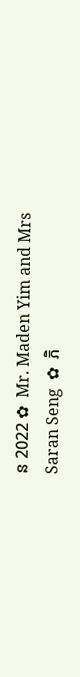ន 2022 ✿  Mr. Maden Yim and Mrs Saran Seng  ✿  ភិ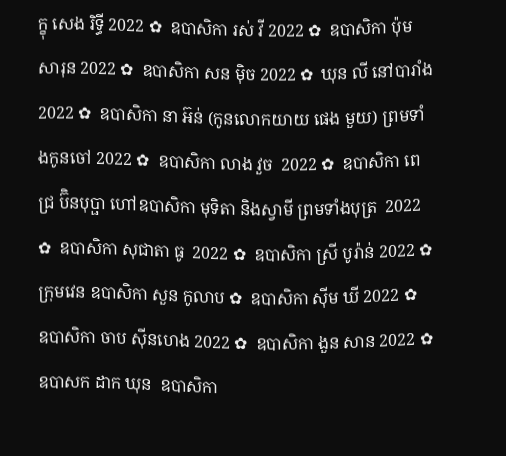ក្ខុ សេង រិទ្ធី 2022 ✿  ឧបាសិកា រស់ វី 2022 ✿  ឧបាសិកា ប៉ុម សារុន 2022 ✿  ឧបាសិកា សន ម៉ិច 2022 ✿  ឃុន លី នៅបារាំង 2022 ✿  ឧបាសិកា នា អ៊ន់ (កូនលោកយាយ ផេង មួយ) ព្រមទាំងកូនចៅ 2022 ✿  ឧបាសិកា លាង វួច  2022 ✿  ឧបាសិកា ពេជ្រ ប៊ិនបុប្ផា ហៅឧបាសិកា មុទិតា និងស្វាមី ព្រមទាំងបុត្រ  2022 ✿  ឧបាសិកា សុជាតា ធូ  2022 ✿  ឧបាសិកា ស្រី បូរ៉ាន់ 2022 ✿  ក្រុមវេន ឧបាសិកា សួន កូលាប ✿  ឧបាសិកា ស៊ីម ឃី 2022 ✿  ឧបាសិកា ចាប ស៊ីនហេង 2022 ✿  ឧបាសិកា ងួន សាន 2022 ✿  ឧបាសក ដាក ឃុន  ឧបាសិកា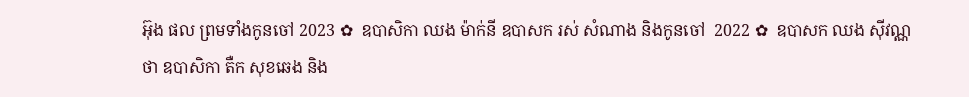អ៊ុង ផល ព្រមទាំងកូនចៅ 2023 ✿  ឧបាសិកា ឈង ម៉ាក់នី ឧបាសក រស់ សំណាង និងកូនចៅ  2022 ✿  ឧបាសក ឈង សុីវណ្ណថា ឧបាសិកា តឺក សុខឆេង និង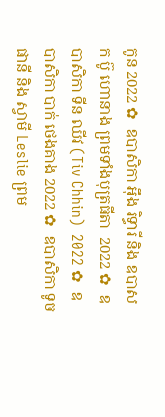កូន 2022 ✿  ឧបាសិកា អុឹង រិទ្ធារី និង ឧបាសក ប៊ូ ហោនាង ព្រមទាំងបុត្រធីតា  2022 ✿  ឧបាសិកា ទីន ឈីវ (Tiv Chhin)  2022 ✿  ឧបាសិកា បាក់ ថេងគាង 2022 ✿  ឧបាសិកា ទូច ផានី និង ស្វាមី Leslie ព្រម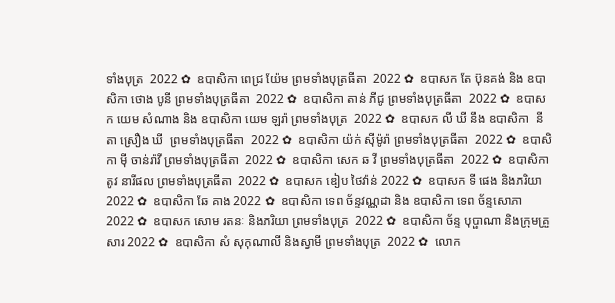ទាំងបុត្រ  2022 ✿  ឧបាសិកា ពេជ្រ យ៉ែម ព្រមទាំងបុត្រធីតា  2022 ✿  ឧបាសក តែ ប៊ុនគង់ និង ឧបាសិកា ថោង បូនី ព្រមទាំងបុត្រធីតា  2022 ✿  ឧបាសិកា តាន់ ភីជូ ព្រមទាំងបុត្រធីតា  2022 ✿  ឧបាសក យេម សំណាង និង ឧបាសិកា យេម ឡរ៉ា ព្រមទាំងបុត្រ  2022 ✿  ឧបាសក លី ឃី នឹង ឧបាសិកា  នីតា ស្រឿង ឃី  ព្រមទាំងបុត្រធីតា  2022 ✿  ឧបាសិកា យ៉ក់ សុីម៉ូរ៉ា ព្រមទាំងបុត្រធីតា  2022 ✿  ឧបាសិកា មុី ចាន់រ៉ាវី ព្រមទាំងបុត្រធីតា  2022 ✿  ឧបាសិកា សេក ឆ វី ព្រមទាំងបុត្រធីតា  2022 ✿  ឧបាសិកា តូវ នារីផល ព្រមទាំងបុត្រធីតា  2022 ✿  ឧបាសក ឌៀប ថៃវ៉ាន់ 2022 ✿  ឧបាសក ទី ផេង និងភរិយា 2022 ✿  ឧបាសិកា ឆែ គាង 2022 ✿  ឧបាសិកា ទេព ច័ន្ទវណ្ណដា និង ឧបាសិកា ទេព ច័ន្ទសោភា  2022 ✿  ឧបាសក សោម រតនៈ និងភរិយា ព្រមទាំងបុត្រ  2022 ✿  ឧបាសិកា ច័ន្ទ បុប្ផាណា និងក្រុមគ្រួសារ 2022 ✿  ឧបាសិកា សំ សុកុណាលី និងស្វាមី ព្រមទាំងបុត្រ  2022 ✿  លោក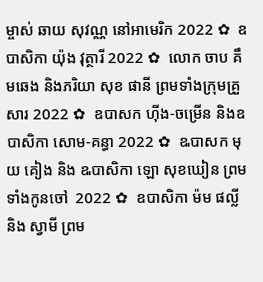ម្ចាស់ ឆាយ សុវណ្ណ នៅអាមេរិក 2022 ✿  ឧបាសិកា យ៉ុង វុត្ថារី 2022 ✿  លោក ចាប គឹមឆេង និងភរិយា សុខ ផានី ព្រមទាំងក្រុមគ្រួសារ 2022 ✿  ឧបាសក ហ៊ីង-ចម្រើន និងឧបាសិកា សោម-គន្ធា 2022 ✿  ឩបាសក មុយ គៀង និង ឩបាសិកា ឡោ សុខឃៀន ព្រមទាំងកូនចៅ  2022 ✿  ឧបាសិកា ម៉ម ផល្លី និង ស្វាមី ព្រម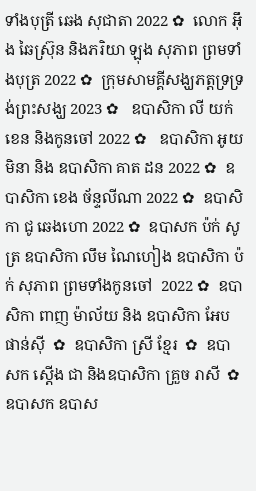ទាំងបុត្រី ឆេង សុជាតា 2022 ✿  លោក អ៊ឹង ឆៃស្រ៊ុន និងភរិយា ឡុង សុភាព ព្រមទាំងបុត្រ 2022 ✿  ក្រុមសាមគ្គីសង្ឃភត្តទ្រទ្រង់ព្រះសង្ឃ 2023 ✿   ឧបាសិកា លី យក់ខេន និងកូនចៅ 2022 ✿   ឧបាសិកា អូយ មិនា និង ឧបាសិកា គាត ដន 2022 ✿  ឧបាសិកា ខេង ច័ន្ទលីណា 2022 ✿  ឧបាសិកា ជូ ឆេងហោ 2022 ✿  ឧបាសក ប៉ក់ សូត្រ ឧបាសិកា លឹម ណៃហៀង ឧបាសិកា ប៉ក់ សុភាព ព្រមទាំងកូនចៅ  2022 ✿  ឧបាសិកា ពាញ ម៉ាល័យ និង ឧបាសិកា អែប ផាន់ស៊ី  ✿  ឧបាសិកា ស្រី ខ្មែរ  ✿  ឧបាសក ស្តើង ជា និងឧបាសិកា គ្រួច រាសី  ✿  ឧបាសក ឧបាស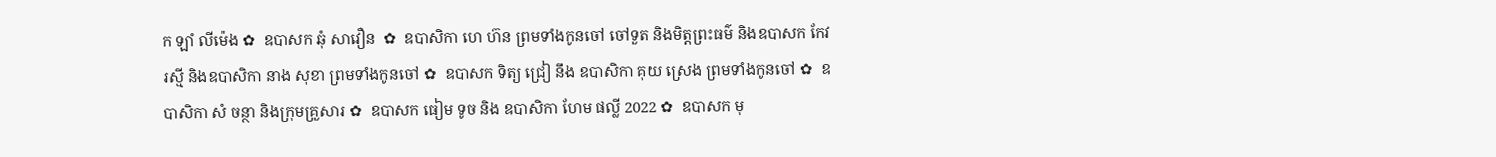ក ឡាំ លីម៉េង ✿  ឧបាសក ឆុំ សាវឿន  ✿  ឧបាសិកា ហេ ហ៊ន ព្រមទាំងកូនចៅ ចៅទួត និងមិត្តព្រះធម៌ និងឧបាសក កែវ រស្មី និងឧបាសិកា នាង សុខា ព្រមទាំងកូនចៅ ✿  ឧបាសក ទិត្យ ជ្រៀ នឹង ឧបាសិកា គុយ ស្រេង ព្រមទាំងកូនចៅ ✿  ឧបាសិកា សំ ចន្ថា និងក្រុមគ្រួសារ ✿  ឧបាសក ធៀម ទូច និង ឧបាសិកា ហែម ផល្លី 2022 ✿  ឧបាសក មុ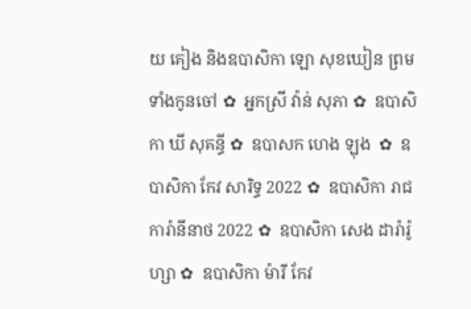យ គៀង និងឧបាសិកា ឡោ សុខឃៀន ព្រមទាំងកូនចៅ ✿  អ្នកស្រី វ៉ាន់ សុភា ✿  ឧបាសិកា ឃី សុគន្ធី ✿  ឧបាសក ហេង ឡុង  ✿  ឧបាសិកា កែវ សារិទ្ធ 2022 ✿  ឧបាសិកា រាជ ការ៉ានីនាថ 2022 ✿  ឧបាសិកា សេង ដារ៉ារ៉ូហ្សា ✿  ឧបាសិកា ម៉ារី កែវ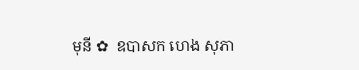មុនី ✿  ឧបាសក ហេង សុភា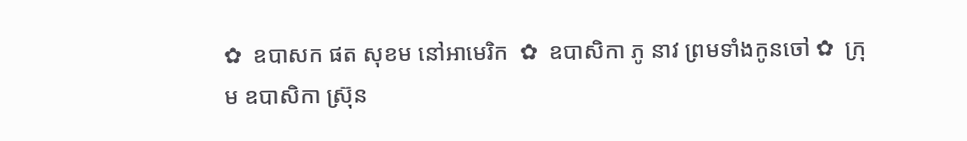✿  ឧបាសក ផត សុខម នៅអាមេរិក  ✿  ឧបាសិកា ភូ នាវ ព្រមទាំងកូនចៅ ✿  ក្រុម ឧបាសិកា ស្រ៊ុន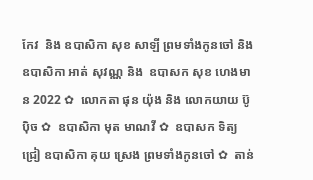កែវ  និង ឧបាសិកា សុខ សាឡី ព្រមទាំងកូនចៅ និង ឧបាសិកា អាត់ សុវណ្ណ និង  ឧបាសក សុខ ហេងមាន 2022 ✿  លោកតា ផុន យ៉ុង និង លោកយាយ ប៊ូ ប៉ិច ✿  ឧបាសិកា មុត មាណវី ✿  ឧបាសក ទិត្យ ជ្រៀ ឧបាសិកា គុយ ស្រេង ព្រមទាំងកូនចៅ ✿  តាន់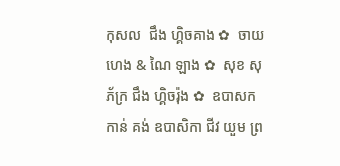កុសល  ជឹង ហ្គិចគាង ✿  ចាយ ហេង & ណៃ ឡាង ✿  សុខ សុភ័ក្រ ជឹង ហ្គិចរ៉ុង ✿  ឧបាសក កាន់ គង់ ឧបាសិកា ជីវ យួម ព្រ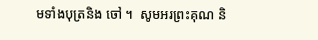មទាំងបុត្រនិង ចៅ ។  សូមអរព្រះគុណ និ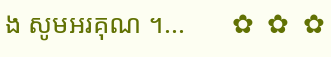ង សូមអរគុណ ។...       ✿  ✿  ✿